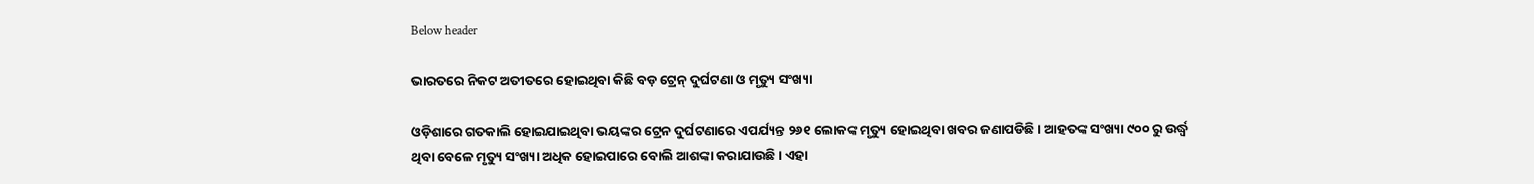Below header

ଭାରତରେ ନିକଟ ଅତୀତରେ ହୋଇଥିବା କିଛି ବଡ଼ ଟ୍ରେନ୍‌ ଦୁର୍ଘଟଣା ଓ ମୃତ୍ୟୁ ସଂଖ୍ୟା

ଓଡ଼ିଶାରେ ଗତକାଲି ହୋଇଯାଇଥିବା ଭୟଙ୍କର ଟ୍ରେନ ଦୁର୍ଘଟଣାରେ ଏପର୍ଯ୍ୟନ୍ତ ୨୬୧ ଲୋକଙ୍କ ମୃତ୍ୟୁ ହୋଇଥିବା ଖବର ଜଣାପଡିଛି । ଆହତଙ୍କ ସଂଖ୍ୟା ୯୦୦ ରୁ ଉର୍ଦ୍ଧ୍ୱ ଥିବା ବେଳେ ମୃତ୍ୟୁ ସଂଖ୍ୟା ଅଧିକ ହୋଇପାରେ ବୋଲି ଆଶଙ୍କା କରାଯାଉଛି । ଏହା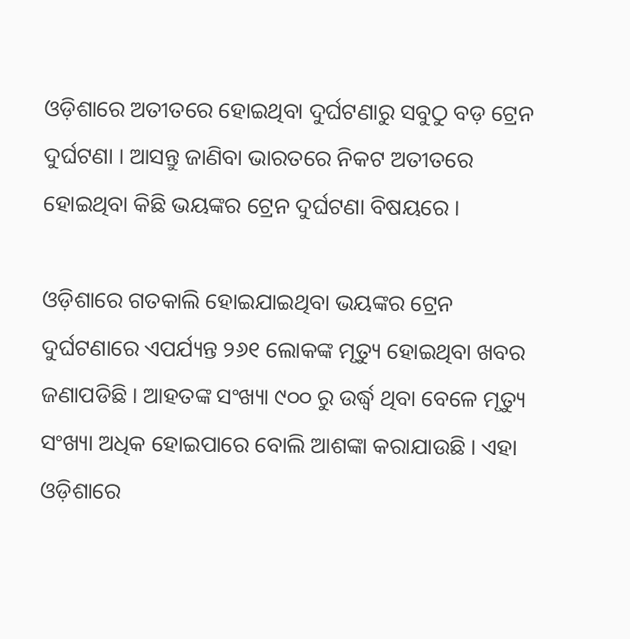ଓଡ଼ିଶାରେ ଅତୀତରେ ହୋଇଥିବା ଦୁର୍ଘଟଣାରୁ ସବୁଠୁ ବଡ଼ ଟ୍ରେନ ଦୁର୍ଘଟଣା । ଆସନ୍ତୁ ଜାଣିବା ଭାରତରେ ନିକଟ ଅତୀତରେ ହୋଇଥିବା କିଛି ଭୟଙ୍କର ଟ୍ରେନ ଦୁର୍ଘଟଣା ବିଷୟରେ ।

ଓଡ଼ିଶାରେ ଗତକାଲି ହୋଇଯାଇଥିବା ଭୟଙ୍କର ଟ୍ରେନ ଦୁର୍ଘଟଣାରେ ଏପର୍ଯ୍ୟନ୍ତ ୨୬୧ ଲୋକଙ୍କ ମୃତ୍ୟୁ ହୋଇଥିବା ଖବର ଜଣାପଡିଛି । ଆହତଙ୍କ ସଂଖ୍ୟା ୯୦୦ ରୁ ଉର୍ଦ୍ଧ୍ୱ ଥିବା ବେଳେ ମୃତ୍ୟୁ ସଂଖ୍ୟା ଅଧିକ ହୋଇପାରେ ବୋଲି ଆଶଙ୍କା କରାଯାଉଛି । ଏହା ଓଡ଼ିଶାରେ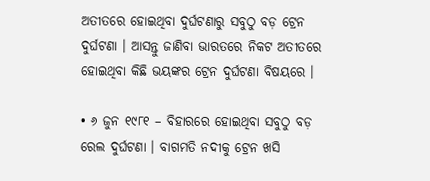ଅତୀତରେ ହୋଇଥିବା ଦୁର୍ଘଟଣାରୁ ସବୁଠୁ ବଡ଼ ଟ୍ରେନ ଦୁର୍ଘଟଣା । ଆସନ୍ତୁ ଜାଣିବା ଭାରତରେ ନିକଟ ଅତୀତରେ ହୋଇଥିବା କିଛି ଭୟଙ୍କର ଟ୍ରେନ ଦୁର୍ଘଟଣା ବିଷୟରେ ।

• ୬ ଜୁନ ୧୯୮୧ – ବିହାରରେ ହୋଇଥିବା ସବୁଠୁ ବଡ଼ ରେଲ ଦୁର୍ଘଟଣା । ବାଗମତି ନଦୀକୁ ଟ୍ରେନ ଖସି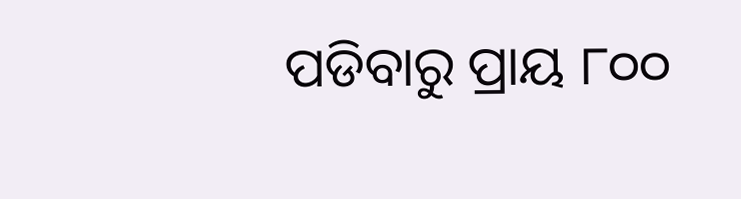ପଡିବାରୁ ପ୍ରାୟ ୮୦୦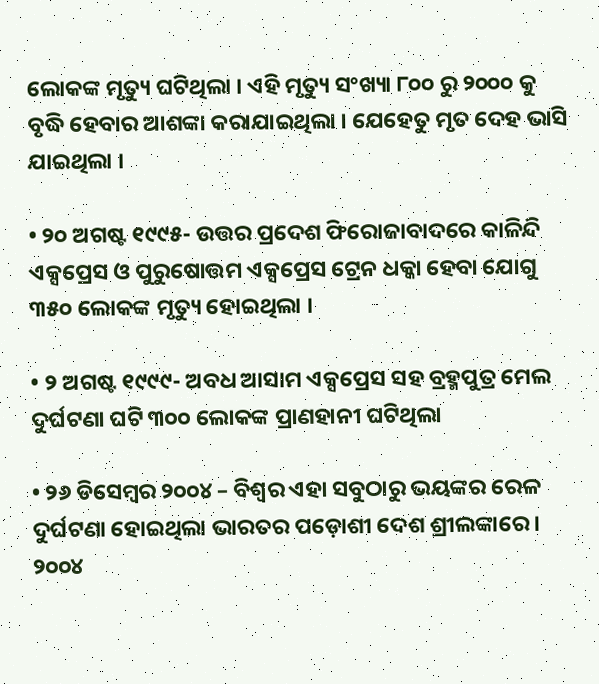ଲୋକଙ୍କ ମୃତ୍ୟୁ ଘଟିଥିଲା । ଏହି ମୃତ୍ୟୁ ସଂଖ୍ୟା ୮୦୦ ରୁ ୨୦୦୦ କୁ ବୃଦ୍ଧି ହେବାର ଆଶଙ୍କା କରାଯାଇଥିଲା । ଯେହେତୁ ମୃତ ଦେହ ଭାସି ଯାଇଥିଲା ।

• ୨୦ ଅଗଷ୍ଟ ୧୯୯୫- ଉତ୍ତର ପ୍ରଦେଶ ଫିରୋଜାବାଦରେ କାଳିନ୍ଦି ଏକ୍ସପ୍ରେସ ଓ ପୁରୁଷୋତ୍ତମ ଏକ୍ସପ୍ରେସ ଟ୍ରେନ ଧକ୍କା ହେବା ଯୋଗୁ ୩୫୦ ଲୋକଙ୍କ ମୃତ୍ୟୁ ହୋଇଥିଲା ।

• ୨ ଅଗଷ୍ଟ ୧୯୯୯- ଅବଧ ଆସାମ ଏକ୍ସପ୍ରେସ ସହ ବ୍ରହ୍ମପୁତ୍ର ମେଲ ଦୁର୍ଘଟଣା ଘଟି ୩୦୦ ଲୋକଙ୍କ ପ୍ରାଣହାନୀ ଘଟିଥିଲା

• ୨୬ ଡିସେମ୍ବର ୨୦୦୪ – ବିଶ୍ବର ଏହା ସବୁଠାରୁ ଭୟଙ୍କର ରେଳ ଦୁର୍ଘଟଣା ହୋଇଥିଲା ଭାରତର ପଡ଼ୋଶୀ ଦେଶ ଶ୍ରୀଲଙ୍କାରେ । ୨୦୦୪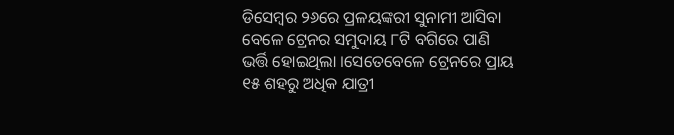ଡିସେମ୍ବର ୨୬ରେ ପ୍ରଳୟଙ୍କରୀ ସୁନାମୀ ଆସିବା ବେଳେ ଟ୍ରେନର ସମୁଦାୟ ୮ଟି ବଗିରେ ପାଣି ଭର୍ତ୍ତି ହୋଇଥିଲା ।ସେତେବେଳେ ଟ୍ରେନରେ ପ୍ରାୟ ୧୫ ଶହରୁ ଅଧିକ ଯାତ୍ରୀ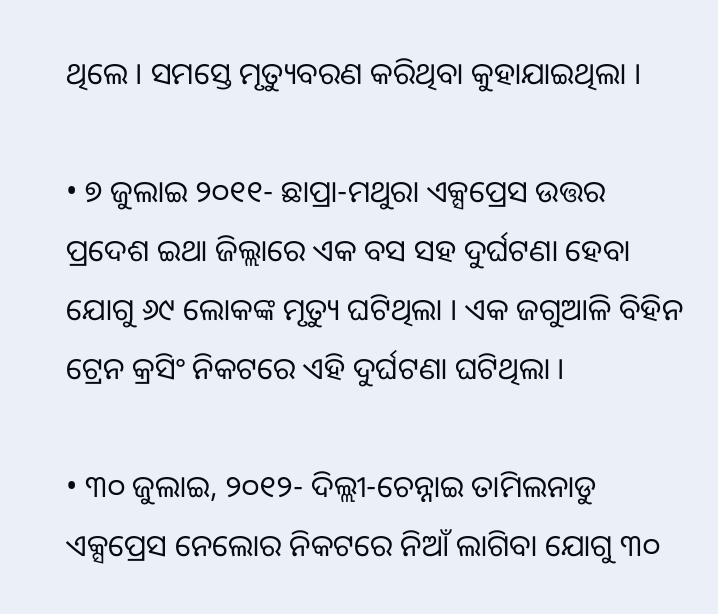ଥିଲେ । ସମସ୍ତେ ମୃତ୍ୟୁବରଣ କରିଥିବା କୁହାଯାଇଥିଲା ।

• ୭ ଜୁଲାଇ ୨୦୧୧- ଛାପ୍ରା-ମଥୁରା ଏକ୍ସପ୍ରେସ ଉତ୍ତର ପ୍ରଦେଶ ଇଥା ଜିଲ୍ଲାରେ ଏକ ବସ ସହ ଦୁର୍ଘଟଣା ହେବା ଯୋଗୁ ୬୯ ଲୋକଙ୍କ ମୃତ୍ୟୁ ଘଟିଥିଲା । ଏକ ଜଗୁଆଳି ବିହିନ ଟ୍ରେନ କ୍ରସିଂ ନିକଟରେ ଏହି ଦୁର୍ଘଟଣା ଘଟିଥିଲା ।

• ୩୦ ଜୁଲାଇ, ୨୦୧୨- ଦିଲ୍ଲୀ-ଚେନ୍ନାଇ ତାମିଲନାଡୁ ଏକ୍ସପ୍ରେସ ନେଲୋର ନିକଟରେ ନିଆଁ ଲାଗିବା ଯୋଗୁ ୩୦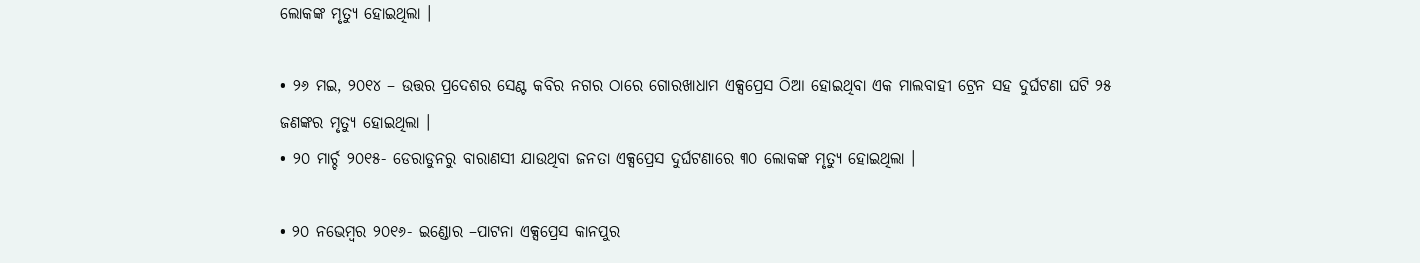ଲୋକଙ୍କ ମୃତ୍ୟୁ ହୋଇଥିଲା ।

• ୨୬ ମଇ, ୨୦୧୪ – ଉତ୍ତର ପ୍ରଦେଶର ସେଣ୍ଟ କବିର ନଗର ଠାରେ ଗୋରଖାଧାମ ଏକ୍ସପ୍ରେସ ଠିଆ ହୋଇଥିବା ଏକ ମାଲବାହୀ ଟ୍ରେନ ସହ ଦୁର୍ଘଟଣା ଘଟି ୨୫ ଜଣଙ୍କର ମୃତ୍ୟୁ ହୋଇଥିଲା ।
• ୨୦ ମାର୍ଚ୍ଚ ୨୦୧୫- ଡେରାଡୁନରୁ ବାରାଣସୀ ଯାଉଥିବା ଜନତା ଏକ୍ସପ୍ରେସ ଦୁର୍ଘଟଣାରେ ୩୦ ଲୋକଙ୍କ ମୃତ୍ୟୁ ହୋଇଥିଲା ।

• ୨୦ ନଭେମ୍ବର ୨୦୧୬- ଇଣ୍ଡୋର –ପାଟନା ଏକ୍ସପ୍ରେସ କାନପୁର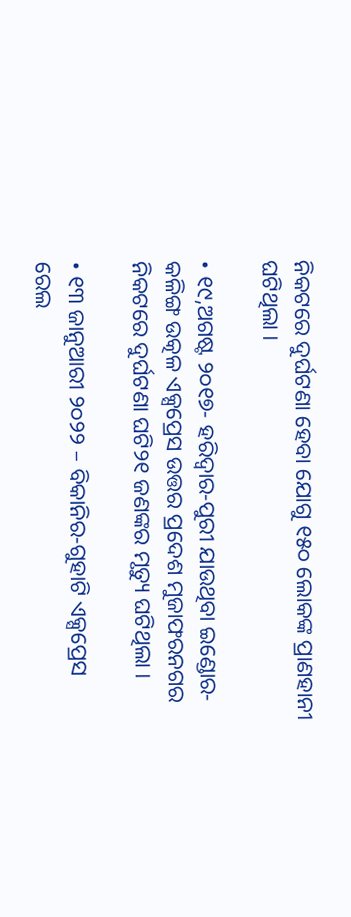ନିକଟରେ ଦୁର୍ଘଟଣା ହେବା ଯୋଗୁ ୧୫୦ ଲୋକଙ୍କ ପ୍ରାଣହାନୀ ଘଟିଥିଲା ।

• ୧୯,ଅଗଷ୍ଟ ୨୦୧୭- ହରିଦ୍ୱାର-ପୁରୀ ଯାଉଥିବା ଇଣ୍ଡୋର-କଳିଙ୍ଗ ଉତ୍କଳ ଏକ୍ସପ୍ରେସ ଉତ୍ତର ପ୍ରଦେଶ ମୁଜାଫରନଗର ନିକଟରେ ଦୁର୍ଘଟଣା ଘଟି୨୧ ଜଣଙ୍କର ମୃତ୍ୟୁ ଘଟିଥିଲା ।

• ୧୩ ଜାନୁଆରୀ ୨୦୨୨ – ବିକାନିର-ଗୁହାଟି ଏକ୍ସପ୍ରେସ ରେଲ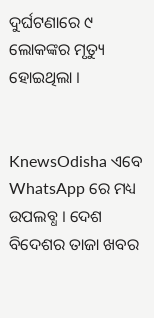ଦୁର୍ଘଟଣାରେ ୯ ଲୋକଙ୍କର ମୃତ୍ୟୁ ହୋଇଥିଲା ।


KnewsOdisha ଏବେ WhatsApp ରେ ମଧ୍ୟ ଉପଲବ୍ଧ । ଦେଶ ବିଦେଶର ତାଜା ଖବର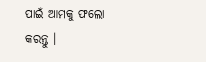ପାଇଁ ଆମକୁ ଫଲୋ କରନ୍ତୁ ।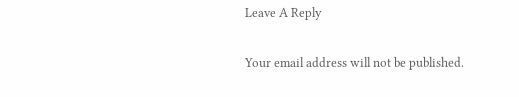Leave A Reply

Your email address will not be published.